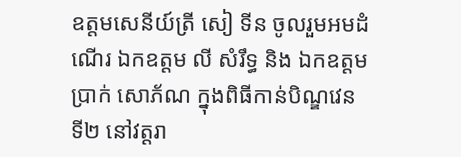ឧត្តមសេនីយ៍ត្រី សៀ ទីន ចូលរួមអមដំណើរ ឯកឧត្ដម លី សំរឹទ្ធ និង ឯកឧត្ដម ប្រាក់ សោភ័ណ ក្នុងពិធីកាន់បិណ្ឌវេនទី២ នៅវត្តរា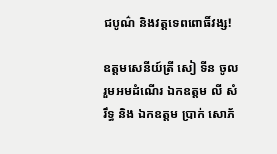ជបូណ៌ និងវត្តទេពពោធិ៍វង្ស!

ឧត្តមសេនីយ៍ត្រី សៀ ទីន ចូលរួមអមដំណើរ ឯកឧត្ដម លី សំរឹទ្ធ និង ឯកឧត្ដម ប្រាក់ សោភ័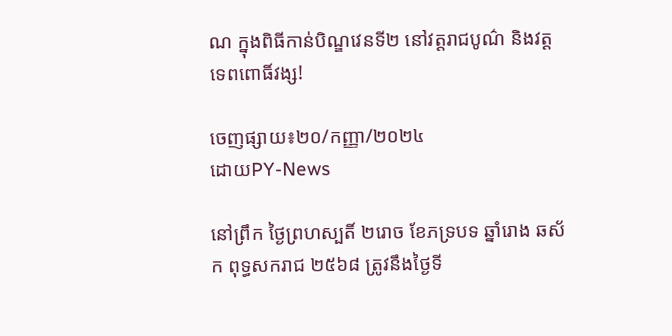ណ ក្នុងពិធីកាន់បិណ្ឌវេនទី២ នៅវត្តរាជបូណ៌ និងវត្តទេពពោធិ៍វង្ស!

ចេញផ្សាយ៖២០/កញ្ញា/២០២៤
ដោយPY-News

នៅព្រឹក ថ្ងៃព្រហស្បតិ៍ ២រោច ខែភទ្របទ ឆ្នាំរោង ឆស័ក ពុទ្ធសករាជ ២៥៦៨ ត្រូវនឹងថ្ងៃទី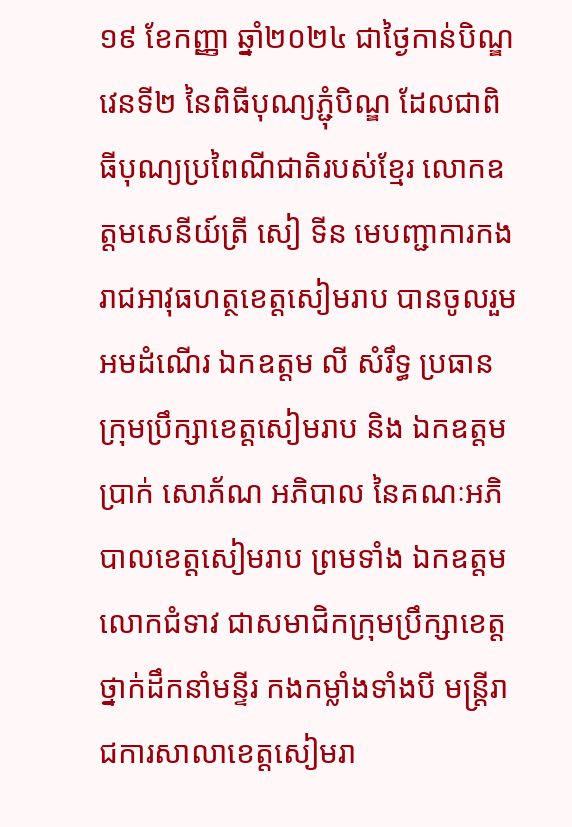១៩ ខែកញ្ញា ឆ្នាំ២០២៤ ជាថ្ងៃកាន់បិណ្ឌវេនទី២ នៃពិធីបុណ្យភ្ជុំបិណ្ឌ ដែលជាពិធីបុណ្យប្រពៃណីជាតិរបស់ខ្មែរ លោកឧត្តមសេនីយ៍ត្រី សៀ ទីន មេបញ្ជាការកងរាជអាវុធហត្ថខេត្តសៀមរាប បានចូលរួមអមដំណើរ ឯកឧត្ដម លី សំរឹទ្ធ ប្រធានក្រុមប្រឹក្សាខេត្តសៀមរាប និង ឯកឧត្ដម ប្រាក់ សោភ័ណ អភិបាល នៃគណៈអភិបាលខេត្តសៀមរាប ព្រមទាំង ឯកឧត្តម លោកជំទាវ ជាសមាជិកក្រុមប្រឹក្សាខេត្ត ថ្នាក់ដឹកនាំមន្ទីរ កងកម្លាំងទាំងបី មន្ត្រីរាជការសាលាខេត្តសៀមរា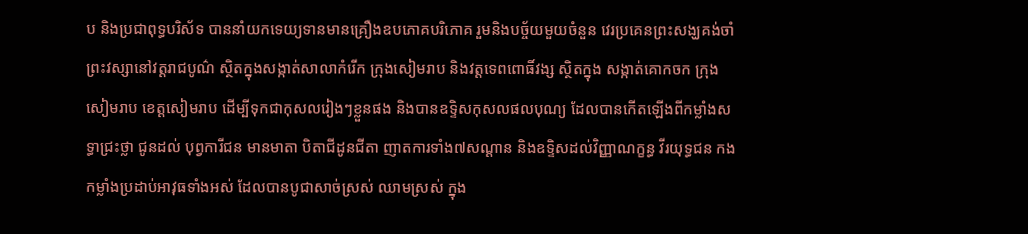ប និងប្រជាពុទ្ធបរិស័ទ បាននាំយកទេយ្យទានមានគ្រឿងឧបភោគបរិភោគ រួមនិងបច្ច័យមួយចំនួន វេរប្រគេនព្រះសង្ឃគង់ចាំព្រះវស្សានៅវត្តរាជបូណ៌ ស្ថិតក្នុងសង្កាត់សាលាកំរេីក ក្រុងសៀមរាប និងវត្តទេពពោធិ៍វង្ស ស្ថិតក្នុង សង្កាត់គោកចក ក្រុងសៀមរាប ខេត្តសៀមរាប ដើម្បីទុកជាកុសលរៀងៗខ្លួនផង និងបានឧទ្ទិសកុសលផលបុណ្យ ដែលបានកើតឡើងពីកម្លាំងសទ្ធាជ្រះថ្លា ជូនដល់ បុព្វការីជន មានមាតា បិតាជីដូនជីតា ញាតការទាំង៧សណ្តាន និងឧទ្ទិសដល់វិញ្ញាណក្ខន្ធ វីរយុទ្ធជន កងកម្លាំងប្រដាប់អាវុធទាំងអស់ ដែលបានបូជាសាច់ស្រស់ ឈាមស្រស់ ក្នុង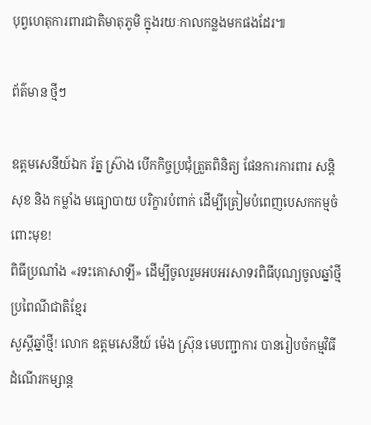បុព្វហេតុការពារជាតិមាតុភូមិ ក្នុងរយៈកាលកន្លងមកផងដែរ៕

ព័ត៌មាន ថ្មីៗ

ឧត្តមសេនីយ៍ឯក រ័ត្ន ស្រ៊ាង បើកកិច្ចប្រជុំត្រួតពិនិត្យ ផែនការការពារ សន្តិសុខ និង កម្លាំង មធ្យោបាយ បរិក្ខារបំពាក់ ដើម្បីត្រៀមបំពេញបេសកកម្មចំពោះមុខ!
ពិធីប្រណាំង «រទះគោសាឡី» ដើម្បីចូលរួមអបអរសាទរពិធីបុណ្យចូលឆ្នាំថ្មី ប្រពៃណីជាតិខ្មែរ
សួស្តីឆ្នាំថ្មី! លោក ឧត្តមសេនីយ៍ ម៉េង ស្រ៊ុន មេបញ្ជាការ បានរៀបចំកម្មវិធីដំណើរកម្សាន្ត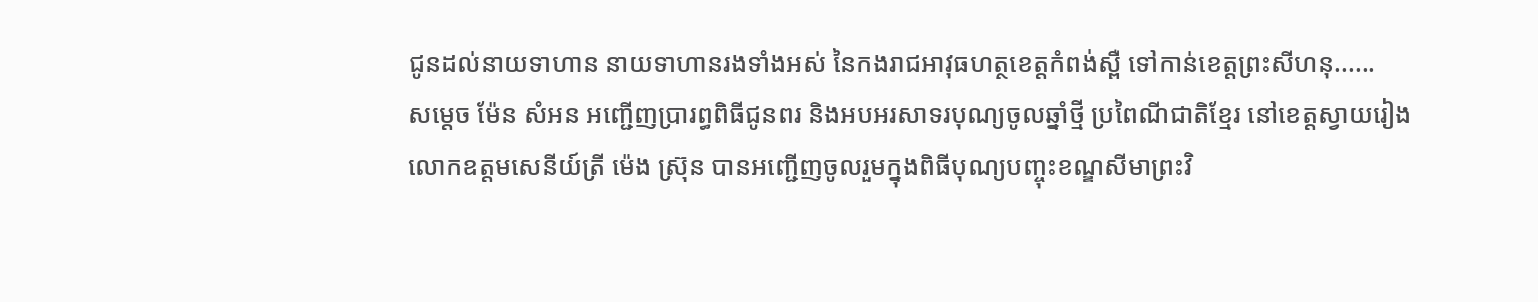ជូនដល់នាយទាហាន នាយទាហានរងទាំងអស់ នៃកងរាជអាវុធហត្ថខេត្តកំពង់ស្ពឺ ទៅកាន់ខេត្តព្រះសីហនុ......
សម្តេច ម៉ែន សំអន អញ្ជើញប្រារព្ធពិធីជូនពរ និងអបអរសាទរបុណ្យចូលឆ្នាំថ្មី ប្រពៃណីជាតិខ្មែរ នៅខេត្តស្វាយរៀង
លោកឧត្តមសេនីយ៍ត្រី ម៉េង ស្រ៊ុន បានអញ្ជើញចូលរួមក្នុងពិធីបុណ្យបញ្ចុះខណ្ឌសីមាព្រះវិ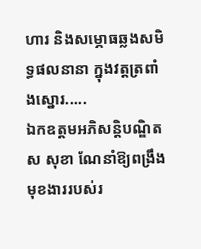ហារ និងសម្ភោធឆ្លងសមិទ្ធផលនានា ក្នុងវត្តត្រពាំងស្នោរ.....
ឯកឧត្តមអភិសន្តិបណ្ឌិត ស សុខា ណែនាំឱ្យពង្រឹងមុខងាររបស់រ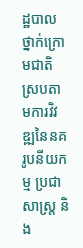ដ្ឋបាលថ្នាក់ក្រោមជាតិ ស្របតាមការវិវឌ្ឍនៃនគរូបនីយកម្ម ប្រជាសាស្ត្រ និង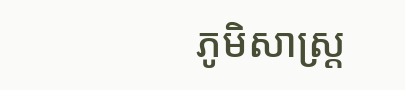ភូមិសាស្ត្រ